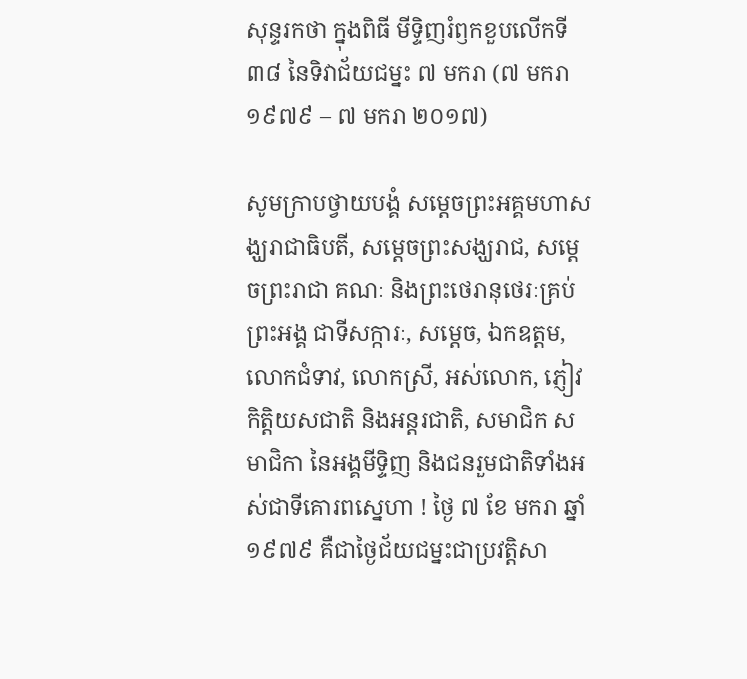សុន្ទរកថា ក្នុងពិធី មីទ្ទិញរំឭកខួបលើកទី ៣៨ នៃទិវាជ័យជម្នះ ៧ មករា (៧ មករា ១៩៧៩ – ៧ មករា ២០១៧)

សូមក្រាបថ្វាយបង្គំ សម្តេចព្រះអគ្គមហាសង្ឃរាជាធិបតី, សម្តេចព្រះសង្ឃរាជ, សម្តេចព្រះរាជា គណៈ និងព្រះថេរានុថេរៈគ្រប់ព្រះអង្គ ជាទីសក្ការៈ, សម្តេច, ឯកឧត្តម, លោកជំទាវ, លោកស្រី, អស់លោក, ភ្ញៀវកិត្តិយសជាតិ និងអន្តរជាតិ, សមាជិក សមាជិកា នៃអង្គមីទ្ទិញ និងជនរួមជាតិទាំងអស់ជាទីគោរពស្នេហា ! ថ្ងៃ ៧ ខែ មករា ឆ្នាំ ១៩៧៩ គឺជាថ្ងៃជ័យជម្នះជាប្រវត្តិសា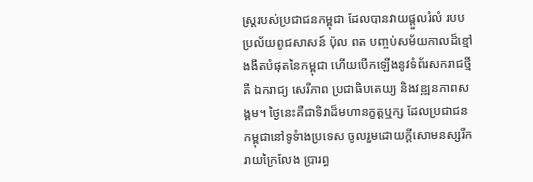ស្រ្តរបស់ប្រជាជនកម្ពុជា ដែលបានវាយផ្តួលរំលំ របបប្រល័យពូជសាសន៍ ប៉ុល ពត បញ្ចប់សម័យកាលដ៏ខ្មៅងងឹតបំផុតនៃកម្ពុជា ហើយបើកឡើងនូវទំព័រសករាជថ្មីគឺ ឯករាជ្យ សេរីភាព ប្រជាធិបតេយ្យ និងវឌ្ឍនភាពសង្គម។ ថ្ងៃនេះគឺជាទិវាដ៏មហានក្ខត្តឬក្ស ដែលប្រជាជនកម្ពុជានៅទូទំាងប្រទេស ចូលរួមដោយក្តីសោមនស្សរីករាយក្រៃលែង ប្រារព្ធ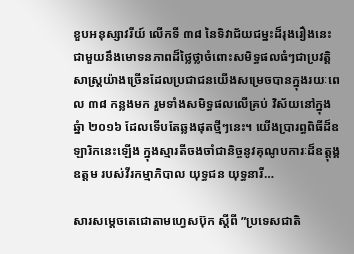ខួបអនុស្សាវរីយ៍ លើកទី ៣៨ នៃទិវាជ័យជម្នះដ៏រុងរឿងនេះ ជាមួយនឹងមោទនភាពដ៏ថ្លៃថ្លាចំពោះសមិទ្ធផលធំៗជាប្រវត្តិសាស្ត្រយ៉ាងច្រើនដែលប្រជាជនយើងសម្រេចបានក្នុងរយៈពេល ៣៨ កន្លងមក រួមទាំងសមិទ្ធផលលើគ្រប់ វិស័យនៅក្នុងឆ្នំា ២០១៦ ដែលទើបតែឆ្លងផុតថ្មីៗនេះ។ យើងប្រារព្ធពិធីដ៏ឧឡារិកនេះឡើង ក្នុងស្មារតីចងចាំជានិច្ចនូវគុណូបការៈដ៏ឧត្តុង្គឧត្តម របស់វីរកម្មាភិបាល យុទ្ធជន យុទ្ធនារី…

សារសម្តេចតេជោតាមហ្វេសប៊ុក ស្តីពី ”ប្រទេសជាតិ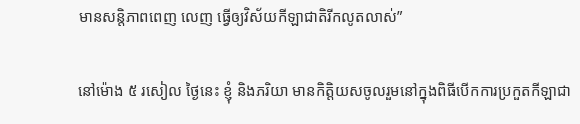មានសន្តិភាពពេញ លេញ ធ្វើឲ្យវិស័យកីឡាជាតិរីកលូតលាស់”

នៅម៉ោង ៥ រសៀល ថ្ងៃនេះ ខ្ញុំ និងភរិយា មានកិត្តិយសចូលរួមនៅក្នុងពិធីបើកការប្រកួតកីឡាជា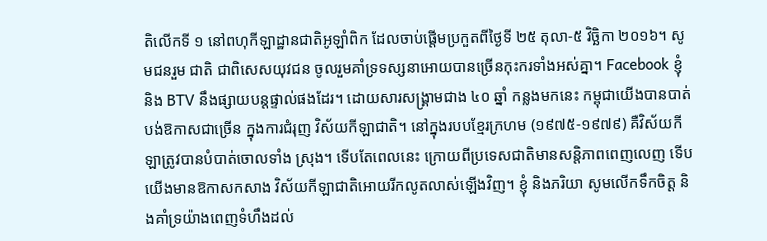តិលើកទី ១ នៅពហុកីឡាដ្ឋានជាតិអូឡាំពិក ដែលចាប់ផ្តើមប្រកួតពីថ្ងៃទី ២៥ តុលា-៥ វិច្ឆិកា ២០១៦។ សូមជនរួម ជាតិ ជាពិសេសយុវជន ចូលរួមគាំទ្រទស្សនាអោយបានច្រើនកុះករទាំងអស់គ្នា។ Facebook ខ្ញុំ និង BTV នឹងផ្សាយបន្តផ្ទាល់ផងដែរ។ ដោយសារសង្រ្គាមជាង ៤០ ឆ្នាំ កន្លងមកនេះ កម្ពុជាយើងបានបាត់បង់ឱកាសជាច្រើន ក្នុងការជំរុញ វិស័យកីឡាជាតិ។ នៅក្នុងរបបខ្មែរក្រហម (១៩៧៥-១៩៧៩) គឺវិស័យកីឡាត្រូវបានបំបាត់ចោលទាំង ស្រុង។ ទើបតែពេលនេះ ក្រោយពីប្រទេសជាតិមានសន្តិភាពពេញលេញ ទើបយើងមានឱកាសកសាង វិស័យកីឡាជាតិអោយរីកលូតលាស់ឡើងវិញ។ ខ្ញុំ និងភរិយា សូមលើកទឹកចិត្ត និងគាំទ្រយ៉ាងពេញទំហឹងដល់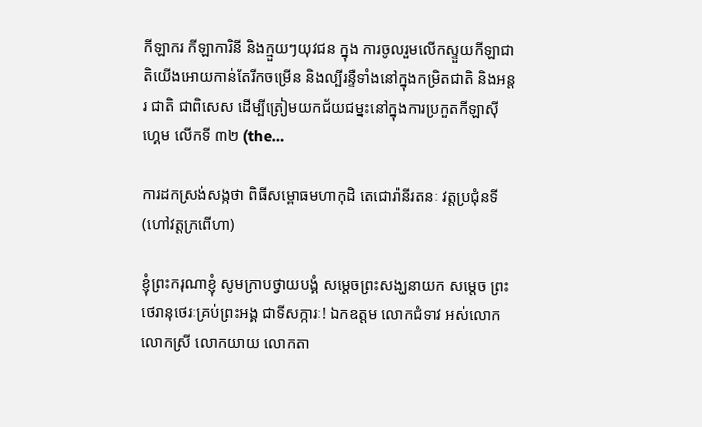កីឡាករ កីឡាការិនី និងក្មួយៗយុវជន ក្នុង ការចូលរួមលើកស្ទួយកីឡាជាតិយើងអោយកាន់តែរីកចម្រើន និងល្បីរន្ទឺទាំងនៅក្នុងកម្រិតជាតិ និងអន្តរ ជាតិ ជាពិសេស ដើម្បីត្រៀមយកជ័យជម្នះនៅក្នុងការប្រកួតកីឡាស៊ីហ្គេម លើកទី ៣២ (the…

ការដកស្រង់សង្កថា ពិធីសម្ពោធមហាកុដិ តេជោរ៉ានីរតនៈ វត្តប្រជុំនទី (ហៅវត្តក្រពើហា)

ខ្ញុំព្រះករុណាខ្ញុំ សូមក្រាបថ្វាយបង្គំ សម្តេចព្រះសង្ឃនាយក សម្តេច ព្រះថេរានុថេរៈគ្រប់ព្រះអង្គ ជាទីសក្ការៈ! ឯកឧត្តម លោកជំទាវ អស់លោក លោកស្រី លោកយាយ លោកតា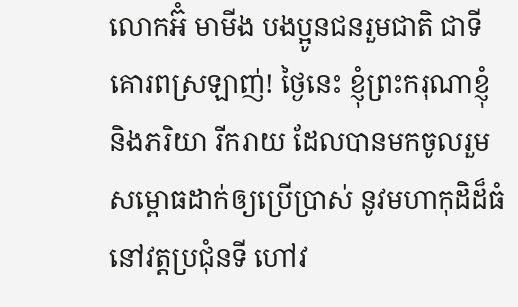លោកអ៊ំ មាមីង បងប្អូនជនរួមជាតិ ជាទីគោរពស្រឡាញ់! ថ្ងៃនេះ ខ្ញុំព្រះករុណាខ្ញុំ និងភរិយា រីករាយ ដែលបានមកចូលរួមសម្ពោធដាក់ឲ្យប្រើប្រាស់ នូវមហាកុដិដ៏ធំ នៅវត្តប្រជុំនទី ហៅវ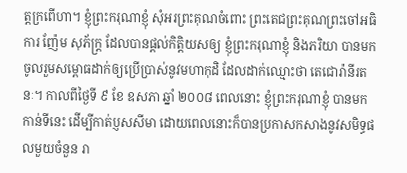ត្តក្រពើហា។ ខ្ញុំព្រះករុណាខ្ញុំ សុំអរព្រះគុណចំពោះ ព្រះតេជព្រះគុណព្រះចៅអធិការ ញ៉ែម សុភ័ក្រ្ត ដែលបានផ្តល់កិត្តិយសឲ្យ ខ្ញុំព្រះករុណាខ្ញុំ និងភរិយា បានមកចូលរួមសម្ពោធដាក់ឲ្យប្រើប្រាស់នូវមហាកុដិ ដែលដាក់ឈ្មោះថា តេជោរ៉ានីរតនៈ។ កាលពីថ្ងៃទី ៩ ខែ ឧសភា ឆ្នាំ ២០០៨ ពេលនោះ ខ្ញុំព្រះករុណាខ្ញុំ បានមកកាន់ទីនេះ ដើម្បីកាត់ប្ញសសីមា ដោយពេលនោះក៏បានប្រកាសកសាងនូវសមិទ្ធផលមួយចំនួន រា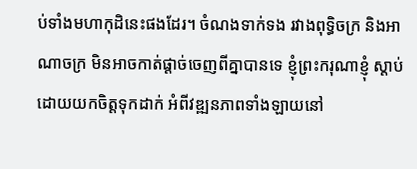ប់ទាំងមហាកុដិនេះផងដែរ។ ចំណងទាក់ទង រវាងពុទ្ធិចក្រ និងអាណាចក្រ មិនអាចកាត់ផ្តាច់ចេញពីគ្នាបានទេ ខ្ញុំព្រះករុណាខ្ញុំ ស្តាប់ដោយយកចិត្តទុកដាក់ អំពីវឌ្ឍនភាពទាំងឡាយនៅ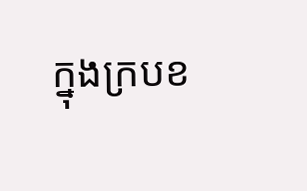ក្នុងក្របខ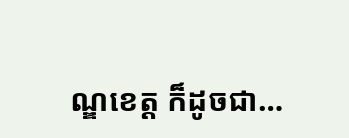ណ្ឌខេត្ត ក៏ដូចជា…